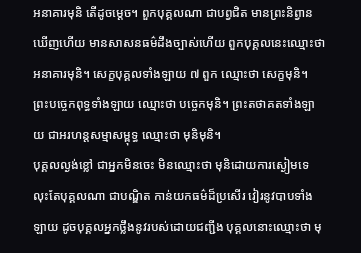អនាគារមុនិ តើដូចម្តេច។ ពួកបុគ្គលណា ជាបព្វជិត មានព្រះនិព្វានឃើញហើយ មានសាសនធម៌ដឹងច្បាស់ហើយ ពួកបុគ្គលនេះឈ្មោះថា អនាគារមុនិ។ សេក្ខបុគ្គលទាំងឡាយ ៧ ពួក ឈ្មោះថា សេក្ខមុនិ។ ព្រះបចេ្ចកពុទ្ធទាំងឡាយ ឈ្មោះថា បចេ្ចកមុនិ។ ព្រះតថាគតទាំងឡាយ ជាអរហន្តសម្មាសម្ពុទ្ធ ឈ្មោះថា មុនិមុនិ។
បុគ្គលល្ងង់ខ្លៅ ជាអ្នកមិនចេះ មិនឈ្មោះថា មុនិដោយការស្ងៀមទេ លុះតែបុគ្គលណា ជាបណ្ឌិត កាន់យកធម៌ដ៏ប្រសើរ វៀរនូវបាបទាំងឡាយ ដូចបុគ្គលអ្នកថ្លឹងនូវរបស់ដោយជញ្ជីង បុគ្គលនោះឈ្មោះថា មុ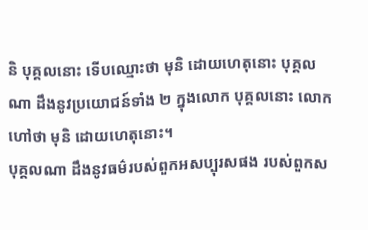និ បុគ្គលនោះ ទើបឈ្មោះថា មុនិ ដោយហេតុនោះ បុគ្គលណា ដឹងនូវប្រយោជន៍ទាំង ២ ក្នុងលោក បុគ្គលនោះ លោកហៅថា មុនិ ដោយហេតុនោះ។
បុគ្គលណា ដឹងនូវធម៌របស់ពួកអសប្បុរសផង របស់ពួកស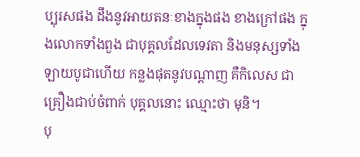ប្បុរសផង ដឹងនូវអាយតនៈខាងក្នុងផង ខាងក្រៅផង ក្នុងលោកទាំងពួង ជាបុគ្គលដែលទេវតា និងមនុស្សទាំងឡាយបូជាហើយ កន្លងផុតនូវបណ្តាញ គឺកិលេស ជាគ្រឿងជាប់ចំពាក់ បុគ្គលនោះ ឈ្មោះថា មុនិ។
បុ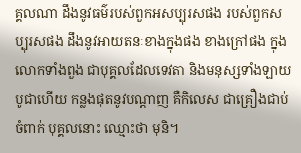គ្គលណា ដឹងនូវធម៌របស់ពួកអសប្បុរសផង របស់ពួកសប្បុរសផង ដឹងនូវអាយតនៈខាងក្នុងផង ខាងក្រៅផង ក្នុងលោកទាំងពួង ជាបុគ្គលដែលទេវតា និងមនុស្សទាំងឡាយបូជាហើយ កន្លងផុតនូវបណ្តាញ គឺកិលេស ជាគ្រឿងជាប់ចំពាក់ បុគ្គលនោះ ឈ្មោះថា មុនិ។